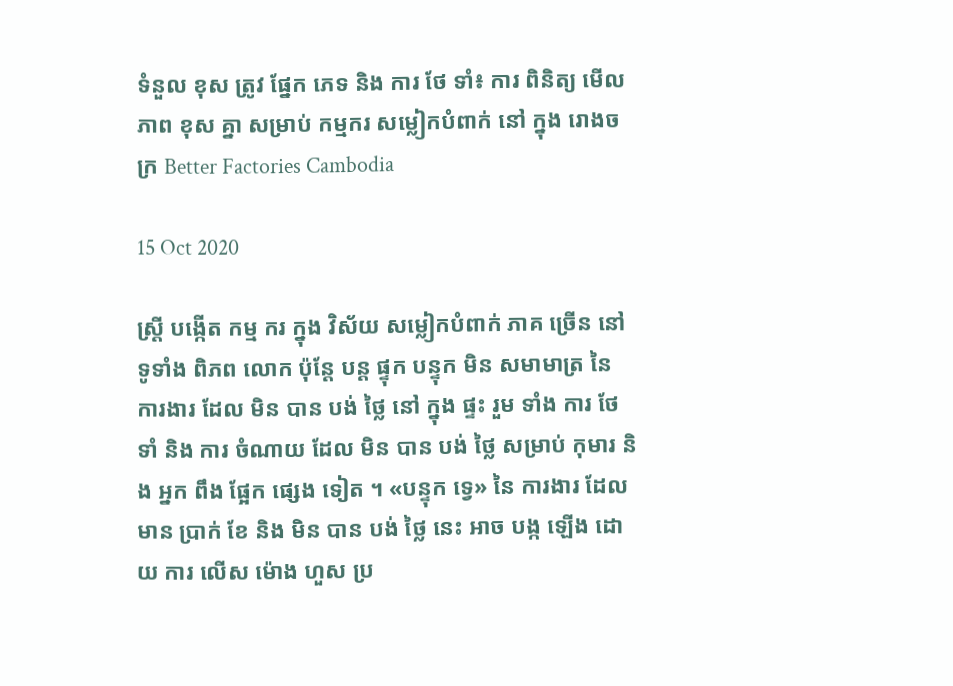ទំនួល ខុស ត្រូវ ផ្នែក ភេទ និង ការ ថែ ទាំ៖ ការ ពិនិត្យ មើល ភាព ខុស គ្នា សម្រាប់ កម្មករ សម្លៀកបំពាក់ នៅ ក្នុង រោងចក្រ Better Factories Cambodia

15 Oct 2020

ស្ត្រី បង្កើត កម្ម ករ ក្នុង វិស័យ សម្លៀកបំពាក់ ភាគ ច្រើន នៅ ទូទាំង ពិភព លោក ប៉ុន្តែ បន្ត ផ្ទុក បន្ទុក មិន សមាមាត្រ នៃ ការងារ ដែល មិន បាន បង់ ថ្លៃ នៅ ក្នុង ផ្ទះ រួម ទាំង ការ ថែទាំ និង ការ ចំណាយ ដែល មិន បាន បង់ ថ្លៃ សម្រាប់ កុមារ និង អ្នក ពឹង ផ្អែក ផ្សេង ទៀត ។ «បន្ទុក ទ្វេ» នៃ ការងារ ដែល មាន ប្រាក់ ខែ និង មិន បាន បង់ ថ្លៃ នេះ អាច បង្ក ឡើង ដោយ ការ លើស ម៉ោង ហួស ប្រ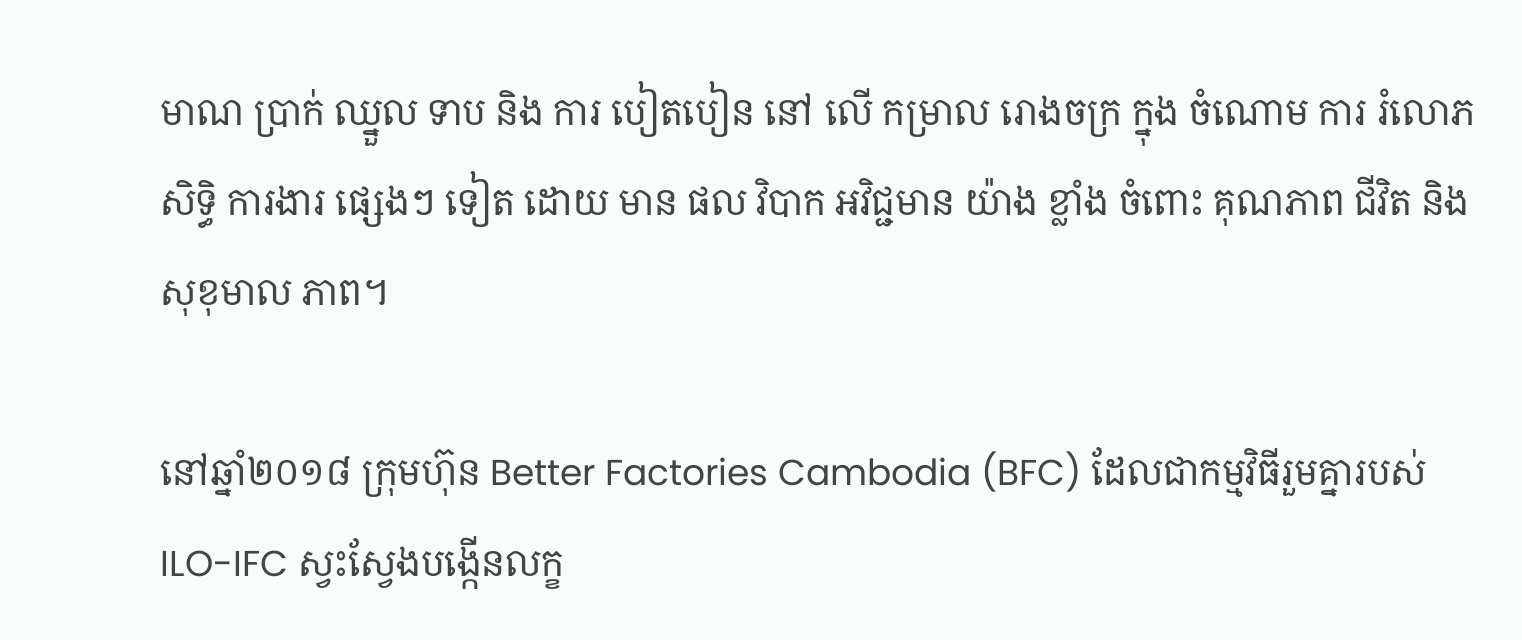មាណ ប្រាក់ ឈ្នួល ទាប និង ការ បៀតបៀន នៅ លើ កម្រាល រោងចក្រ ក្នុង ចំណោម ការ រំលោភ សិទ្ធិ ការងារ ផ្សេងៗ ទៀត ដោយ មាន ផល វិបាក អវិជ្ជមាន យ៉ាង ខ្លាំង ចំពោះ គុណភាព ជីវិត និង សុខុមាល ភាព។

នៅឆ្នាំ២០១៨ ក្រុមហ៊ុន Better Factories Cambodia (BFC) ដែលជាកម្មវិធីរួមគ្នារបស់ ILO-IFC ស្វះស្វែងបង្កើនលក្ខ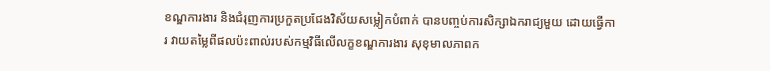ខណ្ឌការងារ និងជំរុញការប្រកួតប្រជែងវិស័យសម្លៀកបំពាក់ បានបញ្ចប់ការសិក្សាឯករាជ្យមួយ ដោយធ្វើការ វាយតម្លៃពីផលប៉ះពាល់របស់កម្មវិធីលើលក្ខខណ្ឌការងារ សុខុមាលភាពក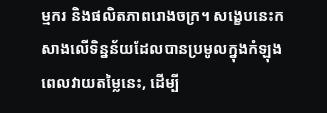ម្មករ និងផលិតភាពរោងចក្រ។ សង្ខេបនេះកសាងលើទិន្នន័យដែលបានប្រមូលក្នុងកំឡុងពេលវាយតម្លៃនេះ, ដើម្បី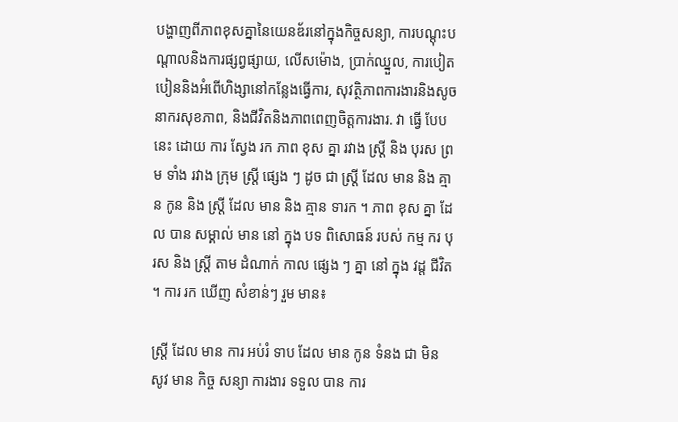បង្ហាញពីភាពខុសគ្នានៃយេនឌ័រនៅក្នុងកិច្ចសន្យា, ការបណ្តុះបណ្តាលនិងការផ្សព្វផ្សាយ, លើសម៉ោង, ប្រាក់ឈ្នួល, ការបៀតបៀននិងអំពើហិង្សានៅកន្លែងធ្វើការ, សុវត្ថិភាពការងារនិងសូចនាករសុខភាព, និងជីវិតនិងភាពពេញចិត្តការងារ. វា ធ្វើ បែប នេះ ដោយ ការ ស្វែង រក ភាព ខុស គ្នា រវាង ស្ត្រី និង បុរស ព្រម ទាំង រវាង ក្រុម ស្ត្រី ផ្សេង ៗ ដូច ជា ស្ត្រី ដែល មាន និង គ្មាន កូន និង ស្ត្រី ដែល មាន និង គ្មាន ទារក ។ ភាព ខុស គ្នា ដែល បាន សម្គាល់ មាន នៅ ក្នុង បទ ពិសោធន៍ របស់ កម្ម ករ បុរស និង ស្ត្រី តាម ដំណាក់ កាល ផ្សេង ៗ គ្នា នៅ ក្នុង វដ្ត ជីវិត ។ ការ រក ឃើញ សំខាន់ៗ រួម មាន៖

ស្ត្រី ដែល មាន ការ អប់រំ ទាប ដែល មាន កូន ទំនង ជា មិន សូវ មាន កិច្ច សន្យា ការងារ ទទួល បាន ការ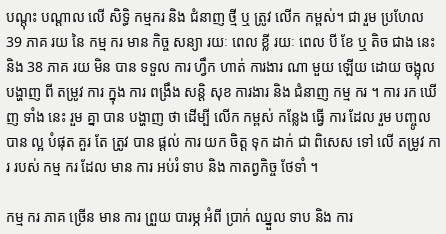បណ្តុះ បណ្តាល លើ សិទ្ធិ កម្មករ និង ជំនាញ ថ្មី ឬ ត្រូវ លើក កម្ពស់។ ជា រួម ប្រហែល 39 ភាគ រយ នៃ កម្ម ករ មាន កិច្ច សន្យា រយៈ ពេល ខ្លី រយៈ ពេល បី ខែ ឬ តិច ជាង នេះ និង 38 ភាគ រយ មិន បាន ទទួល ការ ហ្វឹក ហាត់ ការងារ ណា មួយ ឡើយ ដោយ ចង្អុល បង្ហាញ ពី តម្រូវ ការ ក្នុង ការ ពង្រឹង សន្តិ សុខ ការងារ និង ជំនាញ កម្ម ករ ។ ការ រក ឃើញ ទាំង នេះ រួម គ្នា បាន បង្ហាញ ថា ដើម្បី លើក កម្ពស់ កន្លែង ធ្វើ ការ ដែល រួម បញ្ចូល បាន ល្អ បំផុត គួរ តែ ត្រូវ បាន ផ្តល់ ការ យក ចិត្ត ទុក ដាក់ ជា ពិសេស ទៅ លើ តម្រូវ ការ របស់ កម្ម ករ ដែល មាន ការ អប់រំ ទាប និង កាតព្វកិច្ច ថែទាំ ។

កម្ម ករ ភាគ ច្រើន មាន ការ ព្រួយ បារម្ភ អំពី ប្រាក់ ឈ្នួល ទាប និង ការ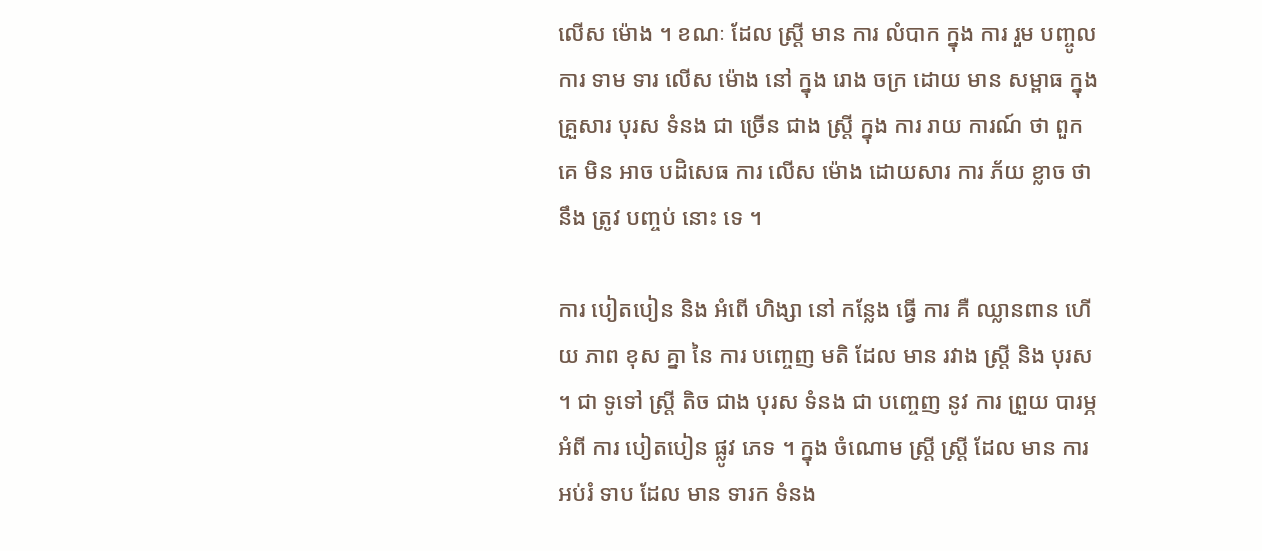លើស ម៉ោង ។ ខណៈ ដែល ស្ត្រី មាន ការ លំបាក ក្នុង ការ រួម បញ្ចូល ការ ទាម ទារ លើស ម៉ោង នៅ ក្នុង រោង ចក្រ ដោយ មាន សម្ពាធ ក្នុង គ្រួសារ បុរស ទំនង ជា ច្រើន ជាង ស្ត្រី ក្នុង ការ រាយ ការណ៍ ថា ពួក គេ មិន អាច បដិសេធ ការ លើស ម៉ោង ដោយសារ ការ ភ័យ ខ្លាច ថា នឹង ត្រូវ បញ្ចប់ នោះ ទេ ។

ការ បៀតបៀន និង អំពើ ហិង្សា នៅ កន្លែង ធ្វើ ការ គឺ ឈ្លានពាន ហើយ ភាព ខុស គ្នា នៃ ការ បញ្ចេញ មតិ ដែល មាន រវាង ស្ត្រី និង បុរស ។ ជា ទូទៅ ស្ត្រី តិច ជាង បុរស ទំនង ជា បញ្ចេញ នូវ ការ ព្រួយ បារម្ភ អំពី ការ បៀតបៀន ផ្លូវ ភេទ ។ ក្នុង ចំណោម ស្ត្រី ស្ត្រី ដែល មាន ការ អប់រំ ទាប ដែល មាន ទារក ទំនង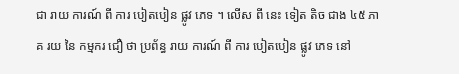ជា រាយ ការណ៍ ពី ការ បៀតបៀន ផ្លូវ ភេទ ។ លើស ពី នេះ ទៀត តិច ជាង ៤៥ ភាគ រយ នៃ កម្មករ ជឿ ថា ប្រព័ន្ធ រាយ ការណ៍ ពី ការ បៀតបៀន ផ្លូវ ភេទ នៅ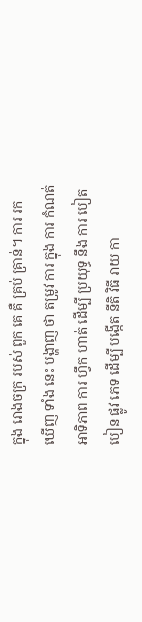ក្នុង រោងចក្រ របស់ ពួក គេ គឺ គ្រប់ គ្រាន់។ ការ រក ឃើញ ទាំង នេះ បង្ហាញ ថា តម្រូវ ការ ក្នុង ការ កំណត់ អាទិភាព ការ ហ្វឹក ហាត់ ដើម្បី ប្រយុទ្ធ នឹង ការ បៀតបៀន ផ្លូវ ភេទ ដើម្បី បង្កើត នីតិ វិធី រាយ កា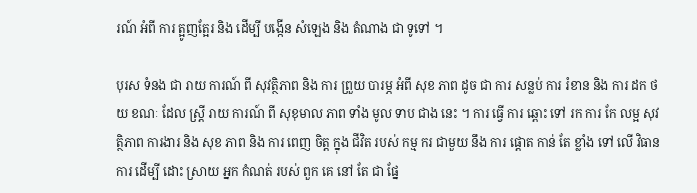រណ៍ អំពី ការ ត្អូញត្អែរ និង ដើម្បី បង្កើន សំឡេង និង តំណាង ជា ទូទៅ ។

បុរស ទំនង ជា រាយ ការណ៍ ពី សុវត្ថិភាព និង ការ ព្រួយ បារម្ភ អំពី សុខ ភាព ដូច ជា ការ សន្លប់ ការ រំខាន និង ការ ដក ថយ ខណៈ ដែល ស្ត្រី រាយ ការណ៍ ពី សុខុមាល ភាព ទាំង មូល ទាប ជាង នេះ ។ ការ ធ្វើ ការ ឆ្ពោះ ទៅ រក ការ កែ លម្អ សុវត្ថិភាព ការងារ និង សុខ ភាព និង ការ ពេញ ចិត្ត ក្នុង ជីវិត របស់ កម្ម ករ ជាមួយ នឹង ការ ផ្តោត កាន់ តែ ខ្លាំង ទៅ លើ វិធាន ការ ដើម្បី ដោះ ស្រាយ អ្នក កំណត់ របស់ ពួក គេ នៅ តែ ជា ផ្នែ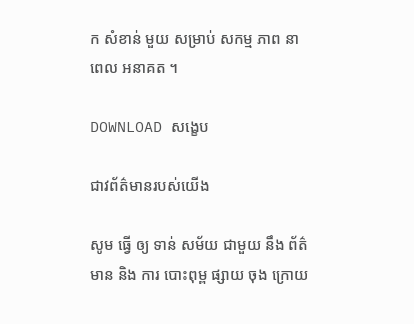ក សំខាន់ មួយ សម្រាប់ សកម្ម ភាព នា ពេល អនាគត ។

DOWNLOAD សង្ខេប

ជាវព័ត៌មានរបស់យើង

សូម ធ្វើ ឲ្យ ទាន់ សម័យ ជាមួយ នឹង ព័ត៌មាន និង ការ បោះពុម្ព ផ្សាយ ចុង ក្រោយ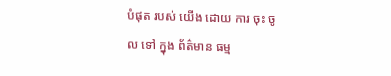បំផុត របស់ យើង ដោយ ការ ចុះ ចូល ទៅ ក្នុង ព័ត៌មាន ធម្ម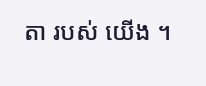តា របស់ យើង ។